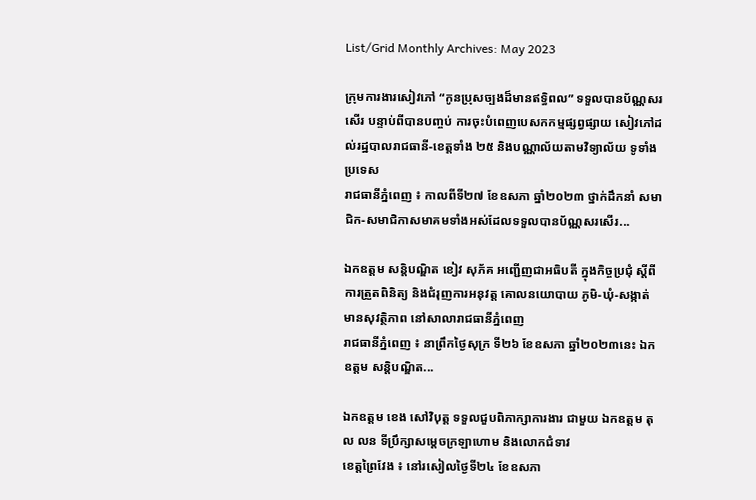List/Grid Monthly Archives: May 2023

ក្រុមការងារសៀវភៅ “កូនប្រុសច្បងដ៏មានឥទ្ធិពល” ទទួលបានប័ណ្ណសរសើរ បន្ទាប់ពីបានបញ្ចប់ ការចុះបំពេញបេសកកម្មផ្សព្វផ្សាយ សៀវភៅដល់រដ្ឋបាលរាជធានី-ខេត្តទាំង ២៥ និងបណ្ណាល័យតាមវិទ្យាល័យ ទូទាំងប្រទេស
រាជធានីភ្នំពេញ ៖ កាលពីទី២៧ ខែឧសភា ឆ្នាំ២០២៣ ថ្នាក់ដឹកនាំ សមាជិក-សមាជិកាសមាគមទាំងអស់ដែលទទួលបានប័ណ្ណសរសើរ...

ឯកឧត្តម សន្តិបណ្ឌិត ខៀវ សុភ័គ អញ្ជើញជាអធិបតី ក្នុងកិច្ចប្រជុំ ស្ដីពីការត្រួតពិនិត្យ និងជំរុញការអនុវត្ត គោលនយោបាយ ភូមិ-ឃុំ-សង្កាត់ មានសុវត្ថិភាព នៅសាលារាជធានីភ្នំពេញ
រាជធានីភ្នំពេញ ៖ នាព្រឹកថ្ងៃសុក្រ ទី២៦ ខែឧសភា ឆ្នាំ២០២៣នេះ ឯកឧត្តម សន្ដិបណ្ឌិត...

ឯកឧត្តម ខេង សៅវិបុត្ត ទទួលជួបពិភាក្សាការងារ ជាមួយ ឯកឧត្តម តុល លន ទីប្រឹក្សាសម្តេចក្រឡាហោម និងលោកជំទាវ
ខេត្តព្រៃវែង ៖ នៅរសៀលថ្ងៃទី២៤ ខែឧសភា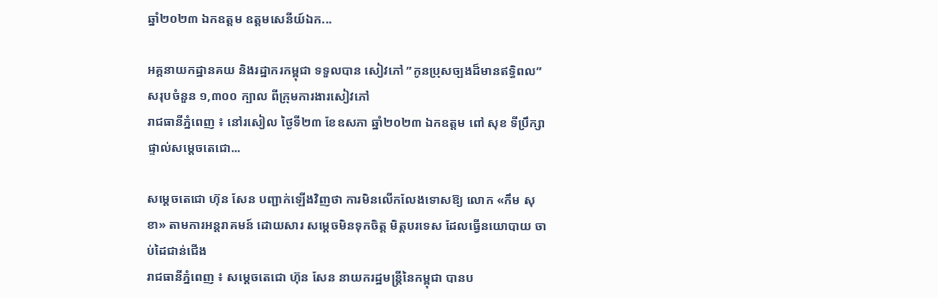ឆ្នាំ២០២៣ ឯកឧត្តម ឧត្តមសេនីយ៍ឯក...

អគ្គនាយកដ្ឋានគយ និងរដ្ឋាករកម្ពុជា ទទួលបាន សៀវភៅ ”កូនប្រុសច្បងដ៏មានឥទ្ធិពល” សរុបចំនួន ១,៣០០ ក្បាល ពីក្រុមការងារសៀវភៅ
រាជធានីភ្នំពេញ ៖ នៅរសៀល ថ្ងៃទី២៣ ខែឧសភា ឆ្នាំ២០២៣ ឯកឧត្តម ពៅ សុខ ទីប្រឹក្សាផ្ទាល់សម្តេចតេជោ...

សម្តេចតេជោ ហ៊ុន សែន បញ្ជាក់ឡើងវិញថា ការមិនលើកលែងទោសឱ្យ លោក «កឹម សុខា» តាមការអន្តរាគមន៍ ដោយសារ សម្តេចមិនទុកចិត្ត មិត្តបរទេស ដែលធ្វើនយោបាយ ចាប់ដៃជាន់ជើង
រាជធានីភ្នំពេញ ៖ សម្តេចតេជោ ហ៊ុន សែន នាយករដ្ឋមន្ត្រីនៃកម្ពុជា បានប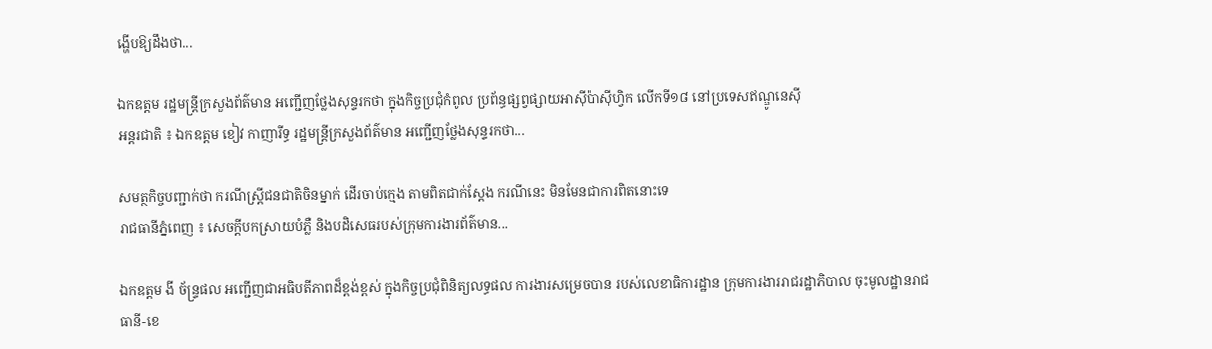ង្ហើបឱ្យដឹងថា...

ឯកឧត្តម រដ្ឋមន្ត្រីក្រសួងព័ត៌មាន អញ្ជើញថ្លែងសុន្ទរកថា ក្នុងកិច្ចប្រជុំកំពូល ប្រព័ន្ធផ្សព្វផ្សាយអាស៊ីប៉ាស៊ីហ្វិក លើកទី១៨ នៅប្រទេសឥណ្ឌូនេស៊ី
អន្តរជាតិ ៖ ឯកឧត្តម ខៀវ កាញារីទ្ធ រដ្ឋមន្ត្រីក្រសួងព័ត៌មាន អញ្ជើញថ្លែងសុន្ទរកថា...

សមត្ថកិច្ចបញ្ជាក់ថា ករណីស្ត្រីជនជាតិចិនម្នាក់ ដើរចាប់ក្មេង តាមពិតជាក់ស្តែង ករណីនេះ មិនមែនជាការពិតនោះទេ
រាជធានីភ្នំពេញ ៖ សេចក្តីបកស្រាយបំភ្លឺ និងបដិសេធរបស់ក្រុមការងារព័ត៌មាន...

ឯកឧត្តម ងី ច័ន្ទ្រផល អញ្ជើញជាអធិបតីភាពដ៏ខ្ពង់ខ្ពស់ ក្នុងកិច្ចប្រជុំពិនិត្យលទ្ធផល ការងារសម្រេចបាន របស់លេខាធិការដ្ឋាន ក្រុមការងាររាជរដ្ឋាភិបាល ចុះមូលដ្ឋានរាជធានី-ខេ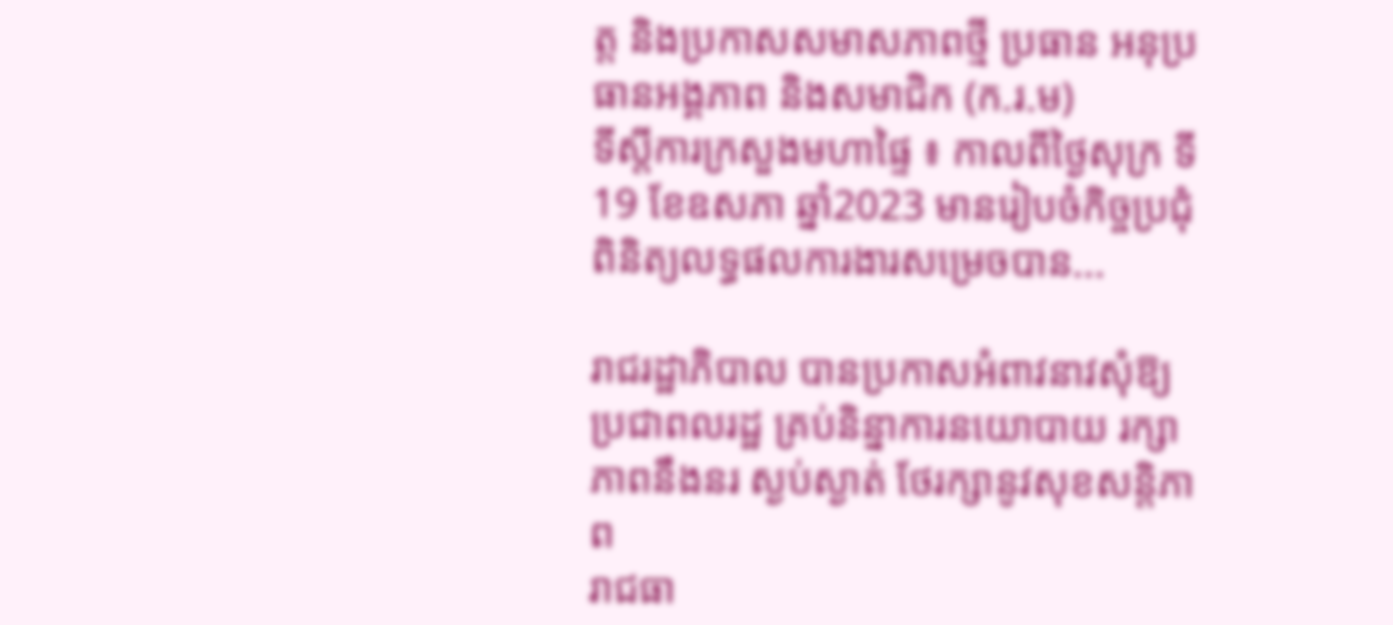ត្ត និងប្រកាសសមាសភាពថ្មី ប្រធាន អនុប្រធានអង្គភាព និងសមាជិក (ក.រ.ម)
ទីស្តីការក្រសួងមហាផ្ទៃ ៖ កាលពីថ្ងៃសុក្រ ទី19 ខែឧសភា ឆ្នាំ2023 មានរៀបចំកិច្ចប្រជុំពិនិត្យលទ្ធផលការងារសម្រេចបាន...

រាជរដ្ឋាភិបាល បានប្រកាសអំពាវនាវសុំឱ្យ ប្រជាពលរដ្ឋ គ្រប់និន្នាការនយោបាយ រក្សាភាពនឹងនរ ស្ងប់ស្ងាត់ ថែរក្សានូវសុខសន្តិភាព
រាជធា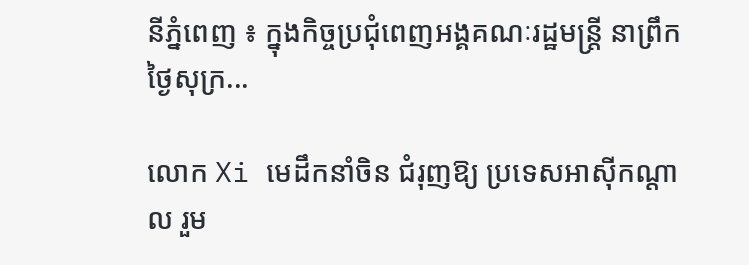នីភ្នំពេញ ៖ ក្នុងកិច្ចប្រជុំពេញអង្គគណៈរដ្ឋមន្ត្រី នាព្រឹកថ្ងៃសុក្រ...

លោក Xi មេដឹកនាំចិន ជំរុញឱ្យ ប្រទេសអាស៊ីកណ្តាល រួម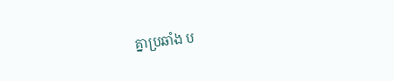គ្នាប្រឆាំង ប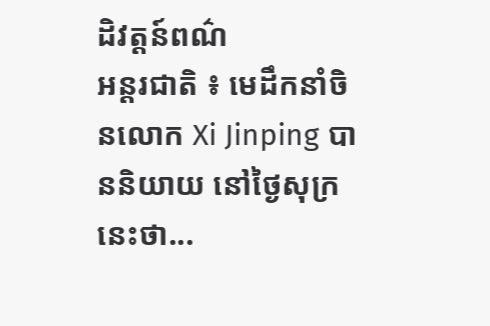ដិវត្តន៍ពណ៌
អន្តរជាតិ ៖ មេដឹកនាំចិនលោក Xi Jinping បាននិយាយ នៅថ្ងៃសុក្រនេះថា...